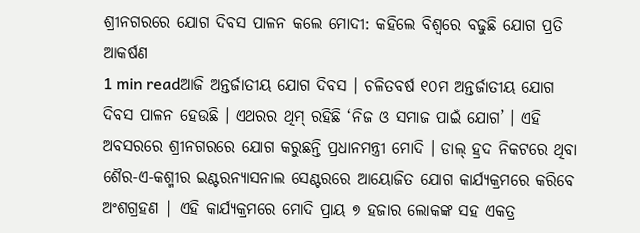ଶ୍ରୀନଗରରେ ଯୋଗ ଦିବସ ପାଳନ କଲେ ମୋଦୀ: କହିଲେ ବିଶ୍ୱରେ ବଢୁଛି ଯୋଗ ପ୍ରତି ଆକର୍ଷଣ
1 min readଆଜି ଅନ୍ତର୍ଜାତୀୟ ଯୋଗ ଦିବସ । ଚଳିତବର୍ଷ ୧୦ମ ଅନ୍ତର୍ଜାତୀୟ ଯୋଗ ଦିବସ ପାଳନ ହେଉଛି । ଏଥରର ଥିମ୍ ରହିଛି ‘ନିଜ ଓ ସମାଜ ପାଇଁ ଯୋଗ’ । ଏହି ଅବସରରେ ଶ୍ରୀନଗରରେ ଯୋଗ କରୁଛନ୍ତି ପ୍ରଧାନମନ୍ତ୍ରୀ ମୋଦି । ଡାଲ୍ ହ୍ରଦ ନିକଟରେ ଥିବା ଶୈର-ଏ-କଶ୍ମୀର ଇଣ୍ଟରନ୍ୟାସନାଲ ସେଣ୍ଟରରେ ଆୟୋଜିତ ଯୋଗ କାର୍ଯ୍ୟକ୍ରମରେ କରିବେ ଅଂଶଗ୍ରହଣ | ଏହି କାର୍ଯ୍ୟକ୍ରମରେ ମୋଦି ପ୍ରାୟ ୭ ହଜାର ଲୋକଙ୍କ ସହ ଏକତ୍ର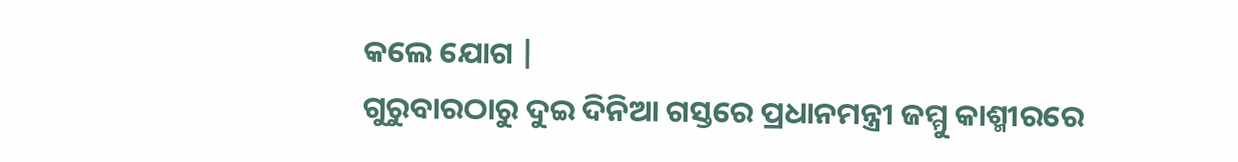କଲେ ଯୋଗ |
ଗୁରୁବାରଠାରୁ ଦୁଇ ଦିନିଆ ଗସ୍ତରେ ପ୍ରଧାନମନ୍ତ୍ରୀ ଜମ୍ମୁ କାଶ୍ମୀରରେ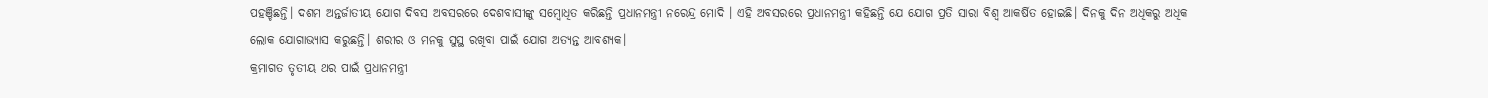ପହଞ୍ଚିଛନ୍ତି। ଦଶମ ଅନ୍ତର୍ଜାତୀୟ ଯୋଗ ଦିବସ ଅବସରରେ ଦେଶବାସୀଙ୍କୁ ସମ୍ବୋଧିତ କରିଛନ୍ତି ପ୍ରଧାନମନ୍ତ୍ରୀ ନରେନ୍ଦ୍ର ମୋଦି । ଏହି ଅବସରରେ ପ୍ରଧାନମନ୍ତ୍ରୀ କହିଛନ୍ତି ଯେ ଯୋଗ ପ୍ରତି ସାରା ବିଶ୍ୱ ଆକର୍ଷିତ ହୋଇଛି। ଦିନକୁ ଦିନ ଅଧିକରୁ ଅଧିକ ଲୋକ ଯୋଗାଭ୍ୟାସ କରୁଛନ୍ତି। ଶରୀର ଓ ମନକୁ ସୁସ୍ଥ ରଖିବା ପାଇଁ ଯୋଗ ଅତ୍ୟନ୍ତ ଆବଶ୍ୟକ।
କ୍ରମାଗତ ତୃତୀୟ ଥର ପାଇଁ ପ୍ରଧାନମନ୍ତ୍ରୀ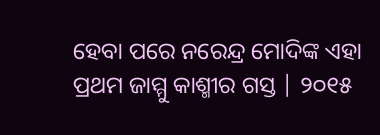ହେବା ପରେ ନରେନ୍ଦ୍ର ମୋଦିଙ୍କ ଏହା ପ୍ରଥମ ଜାମ୍ମୁ କାଶ୍ମୀର ଗସ୍ତ | ୨୦୧୫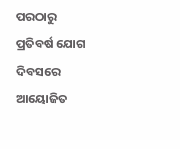ପରଠାରୁ ପ୍ରତିବର୍ଷ ଯୋଗ ଦିବସରେ ଆୟୋଜିତ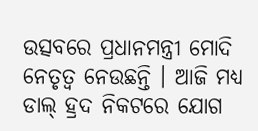ଉତ୍ସବରେ ପ୍ରଧାନମନ୍ତ୍ରୀ ମୋଦି ନେତୃତ୍ୱ ନେଉଛନ୍ତି । ଆଜି ମଧ୍ୟ ଡାଲ୍ ହ୍ରଦ ନିକଟରେ ଯୋଗ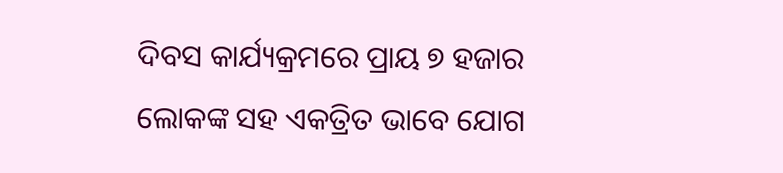ଦିବସ କାର୍ଯ୍ୟକ୍ରମରେ ପ୍ରାୟ ୭ ହଜାର ଲୋକଙ୍କ ସହ ଏକତ୍ରିତ ଭାବେ ଯୋଗ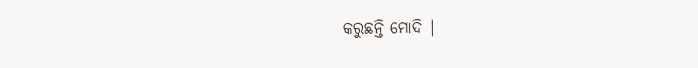କରୁଛନ୍ତି ମୋଦି |